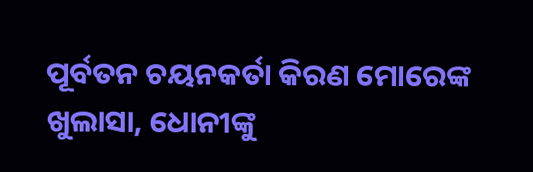ପୂର୍ବତନ ଚୟନକର୍ତା କିରଣ ମୋରେଙ୍କ ଖୁଲାସା, ଧୋନୀଙ୍କୁ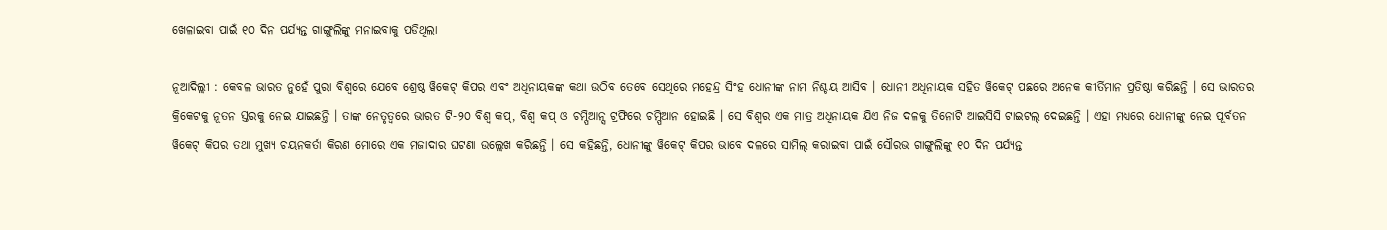ଖେଳାଇବା ପାଇଁ ୧୦ ଦିନ ପର୍ଯ୍ୟନ୍ତ ଗାଙ୍ଗୁଲିଙ୍କୁ ମନାଇବାକୁ ପଡିଥିଲା

ନୂଆଦିଲ୍ଲୀ : କେବଳ ଭାରତ ନୁହେଁ ପୁରା ବିଶ୍ୱରେ ଯେବେ ଶ୍ରେଷ୍ଠ ୱିକେଟ୍ କିପର ଏବଂ ଅଧିନାୟକଙ୍କ କଥା ଉଠିବ ତେବେ ସେଥିରେ ମହେନ୍ଦ୍ର ସିଂହ ଧୋନୀଙ୍କ ନାମ ନିଶ୍ଚୟ ଆସିବ । ଧୋନୀ ଅଧିନାୟକ ସହିତ ୱିକେଟ୍ ପଛରେ ଅନେକ କୀର୍ତିମାନ ପ୍ରତିଷ୍ଠା କରିଛନ୍ତି । ସେ ଭାରତର କ୍ରିକେଟକୁ ନୂତନ ସ୍ତରକୁ ନେଇ ଯାଇଛନ୍ତି । ତାଙ୍କ ନେତୃତ୍ୱରେ ଭାରତ ଟି-୨୦ ବିଶ୍ୱ କପ୍‌, ବିଶ୍ୱ କପ୍ ଓ ଚମ୍ପିଆନ୍ସ ଟ୍ରଫିରେ ଚମ୍ପିଆନ ହୋଇଛି । ସେ ବିଶ୍ୱର ଏକ ମାତ୍ର ଅଧିନାୟକ ଯିଏ ନିଜ ଦଳକୁ ତିନୋଟି ଆଇସିସି ଟାଇଟଲ୍ ଦେଇଛନ୍ତି । ଏହା ମଧ୍ୟରେ ଧୋନୀଙ୍କୁ ନେଇ ପୂର୍ବତନ ୱିକେଟ୍ କିପର ତଥା ମୁଖ୍ୟ ଚୟନକର୍ତା କିରଣ ମୋରେ ଏକ ମଜାଦାର ଘଟଣା ଉଲ୍ଲେଖ କରିଛନ୍ତି । ସେ କହିଛନ୍ତି, ଧୋନୀଙ୍କୁ ୱିକେଟ୍ କିପର ଭାବେ ଦଳରେ ସାମିଲ୍ କରାଇବା ପାଇଁ ସୌରଭ ଗାଙ୍ଗୁଲିଙ୍କୁ ୧୦ ଦିନ ପର୍ଯ୍ୟନ୍ତ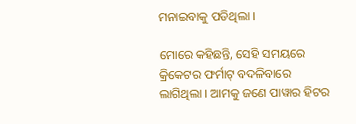ମନାଇବାକୁ ପଡିଥିଲା ।

ମୋରେ କହିଛନ୍ତି, ସେହି ସମୟରେ କ୍ରିକେଟର ଫର୍ମାଟ୍ ବଦଳିବାରେ ଲାଗିଥିଲା । ଆମକୁ ଜଣେ ପାୱାର ହିଟର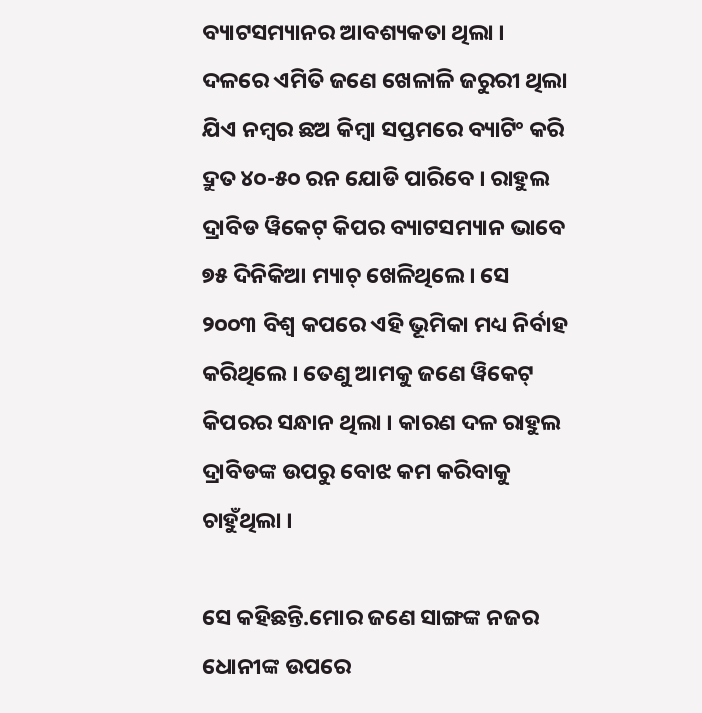ବ୍ୟାଟସମ୍ୟାନର ଆବଶ୍ୟକତା ଥିଲା । ଦଳରେ ଏମିତି ଜଣେ ଖେଳାଳି ଜରୁରୀ ଥିଲା ଯିଏ ନମ୍ବର ଛଅ କିମ୍ବା ସପ୍ତମରେ ବ୍ୟାଟିଂ କରି ଦ୍ରୁତ ୪୦-୫୦ ରନ ଯୋଡି ପାରିବେ । ରାହୁଲ ଦ୍ରାବିଡ ୱିକେଟ୍ କିପର ବ୍ୟାଟସମ୍ୟାନ ଭାବେ ୭୫ ଦିନିକିଆ ମ୍ୟାଚ୍ ଖେଳିଥିଲେ । ସେ ୨୦୦୩ ବିଶ୍ୱ କପରେ ଏହି ଭୂମିକା ମଧ୍ୟ ନିର୍ବାହ କରିଥିଲେ । ତେଣୁ ଆମକୁ ଜଣେ ୱିକେଟ୍ କିପରର ସନ୍ଧାନ ଥିଲା । କାରଣ ଦଳ ରାହୁଲ ଦ୍ରାବିଡଙ୍କ ଉପରୁ ବୋଝ କମ କରିବାକୁ ଚାହୁଁଥିଲା ।

ସେ କହିଛନ୍ତି.ମୋର ଜଣେ ସାଙ୍ଗଙ୍କ ନଜର ଧୋନୀଙ୍କ ଉପରେ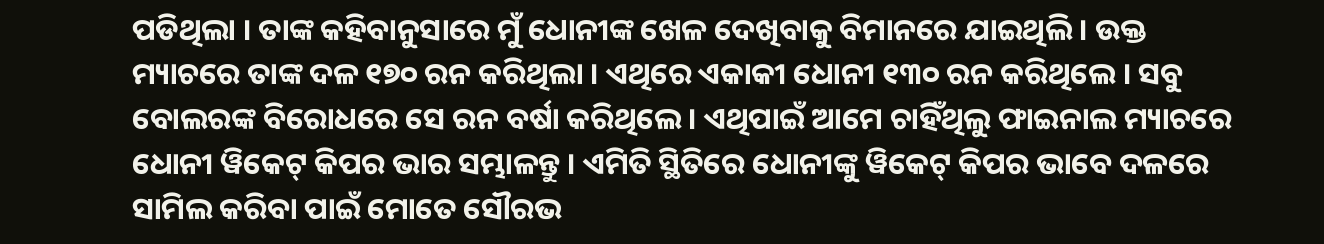ପଡିଥିଲା । ତାଙ୍କ କହିବାନୁସାରେ ମୁଁ ଧୋନୀଙ୍କ ଖେଳ ଦେଖିବାକୁ ବିମାନରେ ଯାଇଥିଲି । ଉକ୍ତ ମ୍ୟାଚରେ ତାଙ୍କ ଦଳ ୧୭୦ ରନ କରିଥିଲା । ଏଥିରେ ଏକାକୀ ଧୋନୀ ୧୩୦ ରନ କରିଥିଲେ । ସବୁ ବୋଲରଙ୍କ ବିରୋଧରେ ସେ ରନ ବର୍ଷା କରିଥିଲେ । ଏଥିପାଇଁ ଆମେ ଚାହିଁଥିଲୁ ଫାଇନାଲ ମ୍ୟାଚରେ ଧୋନୀ ୱିକେଟ୍ କିପର ଭାର ସମ୍ଭାଳନ୍ତୁ । ଏମିତି ସ୍ଥିତିରେ ଧୋନୀଙ୍କୁ ୱିକେଟ୍ କିପର ଭାବେ ଦଳରେ ସାମିଲ କରିବା ପାଇଁ ମୋତେ ସୌରଭ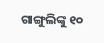ଗାଙ୍ଗୁଲିଙ୍କୁ ୧୦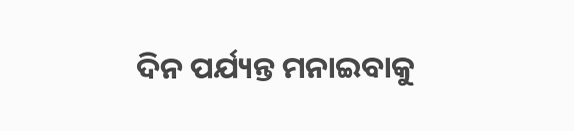ଦିନ ପର୍ଯ୍ୟନ୍ତ ମନାଇବାକୁ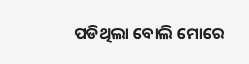ପଡିଥିଲା ବୋଲି ମୋରେ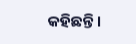କହିଛନ୍ତି ।